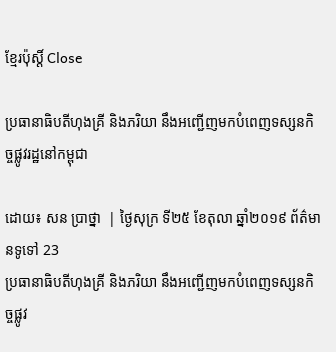ខ្មែរប៉ុស្ដិ៍ Close

ប្រធានាធិបតីហុងគ្រី និងភរិយា នឹងអញ្ជើញមកបំពេញទស្សនកិច្ចផ្លូវរដ្ឋនៅកម្ពុជា

ដោយ៖ សន ប្រាថ្នា  | ថ្ងៃសុក្រ ទី២៥ ខែតុលា ឆ្នាំ២០១៩ ព័ត៌មានទូទៅ 23
ប្រធានាធិបតីហុងគ្រី និងភរិយា នឹងអញ្ជើញមកបំពេញទស្សនកិច្ចផ្លូវ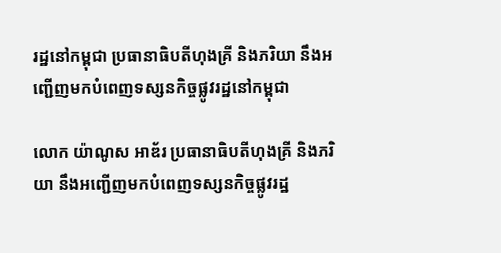រដ្ឋនៅកម្ពុជា ប្រធានាធិបតីហុងគ្រី និងភរិយា នឹងអញ្ជើញមកបំពេញទស្សនកិច្ចផ្លូវរដ្ឋនៅកម្ពុជា

លោក យ៉ាណូស អាឌ័រ ប្រធានាធិបតីហុងគ្រី និងភរិយា នឹងអញ្ជើញមកបំពេញទស្សនកិច្ចផ្លូវរដ្ឋ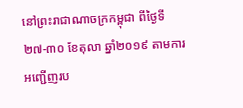នៅព្រះរាជាណាចក្រកម្ពុជា ពីថ្ងៃទី ២៧-៣០ ខែតុលា ឆ្នាំ២០១៩ តាមការអញ្ជើញរប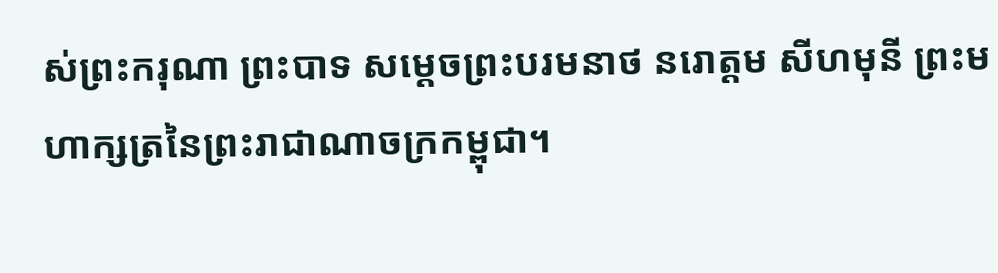ស់ព្រះករុណា ព្រះបាទ សម្តេចព្រះបរមនាថ នរោត្តម សីហមុនី ព្រះមហាក្សត្រនៃព្រះរាជាណាចក្រកម្ពុជា។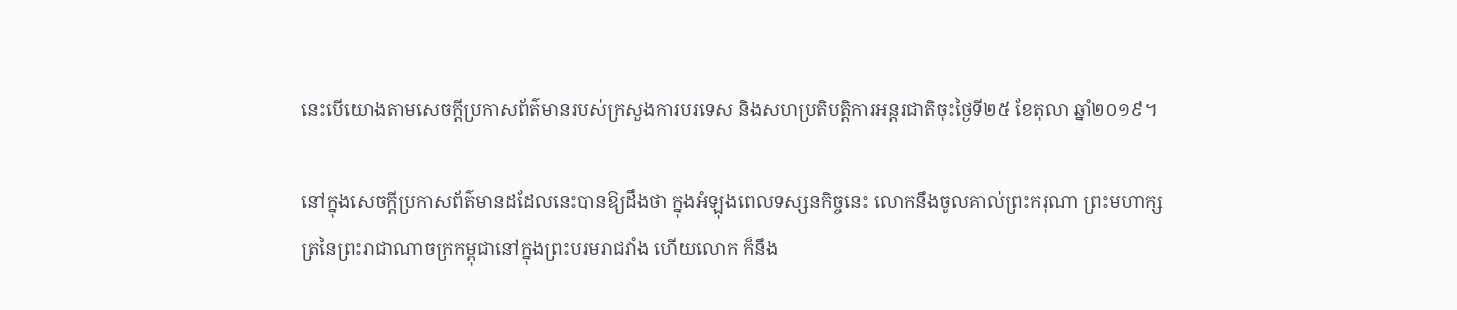នេះបើយោងតាមសេចក្តីប្រកាសព័ត៌មានរបស់ក្រសួងការបរទេស និងសហប្រតិបត្តិការអន្តរជាតិចុះថ្ងៃទី២៥ ខែតុលា ឆ្នាំ២០១៩។

នៅក្នុងសេចក្តីប្រកាសព័ត៌មានដដែលនេះបានឱ្យដឹងថា ក្នុងអំឡុងពេលទស្សនកិច្ចនេះ លោកនឹងចូលគាល់ព្រះករុណា ព្រះមហាក្សត្រនៃព្រះរាជាណាចក្រកម្ពុជានៅក្នុងព្រះបរមរាជវាំង ហើយលោក ក៏នឹង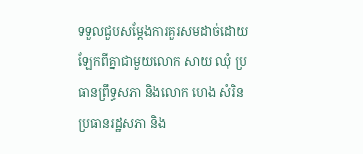ទទួលជួបសម្តែងការគួរសមដាច់ដោយឡែកពីគ្នាជាមួយលោក សាយ ឈុំ ប្រធានព្រឹទ្ធសភា និងលោក ហេង សំរិន ប្រធានរដ្ឋសភា និង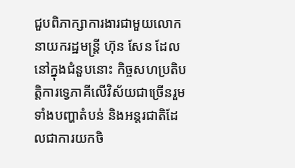ជួបពិភាក្សាការងារជាមួយលោកនាយករដ្ឋមន្រ្តី ហ៊ុន សែន ដែលនៅក្នុងជំនួបនោះ កិច្ចសហប្រតិបត្តិការទ្វេភាគីលើវិស័យជាច្រើនរួមទាំងបញ្ហាតំបន់ និងអន្តរជាតិដែលជាការយកចិ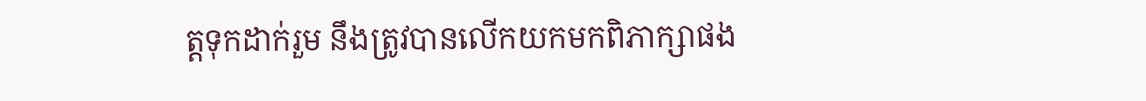ត្តទុកដាក់រួម នឹងត្រូវបានលើកយកមកពិភាក្សាផង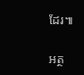ដែរ៕

អត្ថ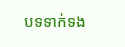បទទាក់ទង